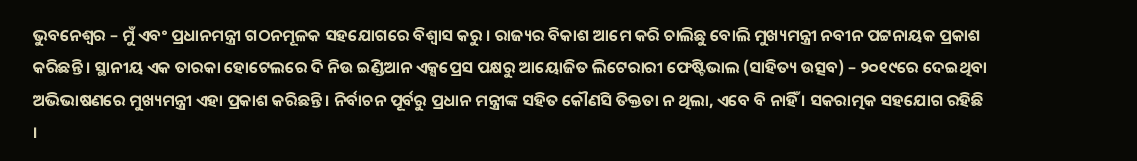ଭୁବନେଶ୍ୱର – ମୁଁ ଏବଂ ପ୍ରଧାନମନ୍ତ୍ରୀ ଗଠନମୂଳକ ସହଯୋଗରେ ବିଶ୍ୱାସ କରୁ । ରାଜ୍ୟର ବିକାଶ ଆମେ କରି ଚାଲିଛୁ ବୋଲି ମୁଖ୍ୟମନ୍ତ୍ରୀ ନବୀନ ପଟ୍ଟନାୟକ ପ୍ରକାଶ କରିଛନ୍ତି । ସ୍ଥାନୀୟ ଏକ ତାରକା ହୋଟେଲରେ ଦି ନିଉ ଇଣ୍ଡିଆନ ଏକ୍ସପ୍ରେସ ପକ୍ଷରୁ ଆୟୋଜିତ ଲିଟେରାରୀ ଫେଷ୍ଟିଭାଲ (ସାହିତ୍ୟ ଉତ୍ସବ) – ୨୦୧୯ରେ ଦେଇଥିବା ଅଭିଭାଷଣରେ ମୁଖ୍ୟମନ୍ତ୍ରୀ ଏହା ପ୍ରକାଶ କରିଛନ୍ତି । ନିର୍ବାଚନ ପୂର୍ବରୁ ପ୍ରଧାନ ମନ୍ତ୍ରୀଙ୍କ ସହିତ କୌଣସି ତିକ୍ତତା ନ ଥିଲା, ଏବେ ବି ନାହିଁ । ସକରାତ୍ମକ ସହଯୋଗ ରହିଛି ।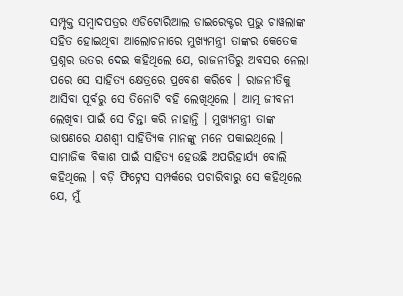ସମ୍ପୃକ୍ତ ସମ୍ବାଦପତ୍ରର ଏଡିଟୋରିଆଲ ଡାଇରେକ୍ଟର ପ୍ରଭୁ ଚାୱଲାଙ୍କ ସହିତ ହୋଇଥିବା ଆଲୋଚନାରେ ମୁଖ୍ୟମନ୍ତ୍ରୀ ତାଙ୍କର କେତେକ ପ୍ରଶ୍ନର ଉତର ଦେଇ କହିଥିଲେ ଯେ, ରାଜନୀତିରୁ ଅବସର ନେଲା ପରେ ସେ ସାହିତ୍ୟ କ୍ଷେତ୍ରରେ ପ୍ରବେଶ କରିବେ । ରାଜନୀତିକୁ ଆସିବା ପୂର୍ବରୁ ସେ ତିନୋଟି ବହି ଲେଖିଥିଲେ । ଆତ୍ମ ଜୀବନୀ ଲେଖିବା ପାଇଁ ସେ ଚିନ୍ତା କରି ନାହାନ୍ତି । ମୁଖ୍ୟମନ୍ତ୍ରୀ ତାଙ୍କ ଭାଷଣରେ ଯଶଶ୍ୱୀ ସାହିତ୍ୟିକ ମାନଙ୍କୁ ମନେ ପକାଇଥିଲେ । ସାମାଜିକ ବିକାଶ ପାଇଁ ସାହିତ୍ୟ ହେଉଛି ଅପରିହାର୍ଯ୍ୟ ବୋଲି କହିଥିଲେ । ବଡ଼ି ଫିଟ୍ନେସ ସମ୍ପର୍କରେ ପଚାରିବାରୁ ସେ କହିଥିଲେ ଯେ, ମୁଁ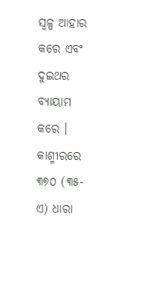ସ୍ୱଳ୍ପ ଆହାର କରେ ଏବଂ ଦୁଇଥର ବ୍ୟାୟାମ କରେ । କାଶ୍ମୀରରେ ୩୭୦ (୩୫-ଏ) ଧାରା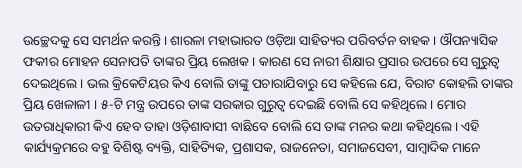ଉଚ୍ଛେଦକୁ ସେ ସମର୍ଥନ କରନ୍ତି । ଶାରଳା ମହାଭାରତ ଓଡ଼ିଆ ସାହିତ୍ୟର ପରିବର୍ତନ ବାହକ । ଔପନ୍ୟାସିକ ଫକୀର ମୋହନ ସେନାପତି ତାଙ୍କର ପ୍ରିୟ ଲେଖକ । କାରଣ ସେ ନାରୀ ଶିକ୍ଷାର ପ୍ରସାର ଉପରେ ସେ ଗୁରୁତ୍ୱ ଦେଇଥିଲେ । ଭଲ କ୍ରିକେଟିୟର କିଏ ବୋଲି ତାଙ୍କୁ ପଚାରାଯିବାରୁ ସେ କହିଲେ ଯେ, ବିରାଟ କୋହଲି ତାଙ୍କର ପ୍ରିୟ ଖେଳାଳୀ । ୫-ଟି ମନ୍ତ୍ର ଉପରେ ତାଙ୍କ ସରକାର ଗୁରୁତ୍ୱ ଦେଇଛି ବୋଲି ସେ କହିଥିଲେ । ମୋର ଉତରାଧିକାରୀ କିଏ ହେବ ତାହା ଓଡ଼ିଶାବାସୀ ବାଛିବେ ବୋଲି ସେ ତାଙ୍କ ମନର କଥା କହିଥିଲେ । ଏହି କାର୍ଯ୍ୟକ୍ରମରେ ବହୁ ବିଶିଷ୍ଟ ବ୍ୟକ୍ତି, ସାହିତ୍ୟିକ, ପ୍ରଶାସକ, ରାଜନେତା, ସମାଜସେବୀ, ସାମ୍ବାଦିକ ମାନେ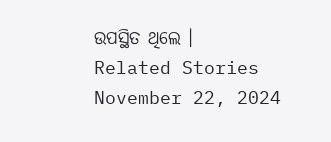ଉପସ୍ଥିତ ଥିଲେ ।
Related Stories
November 22, 2024